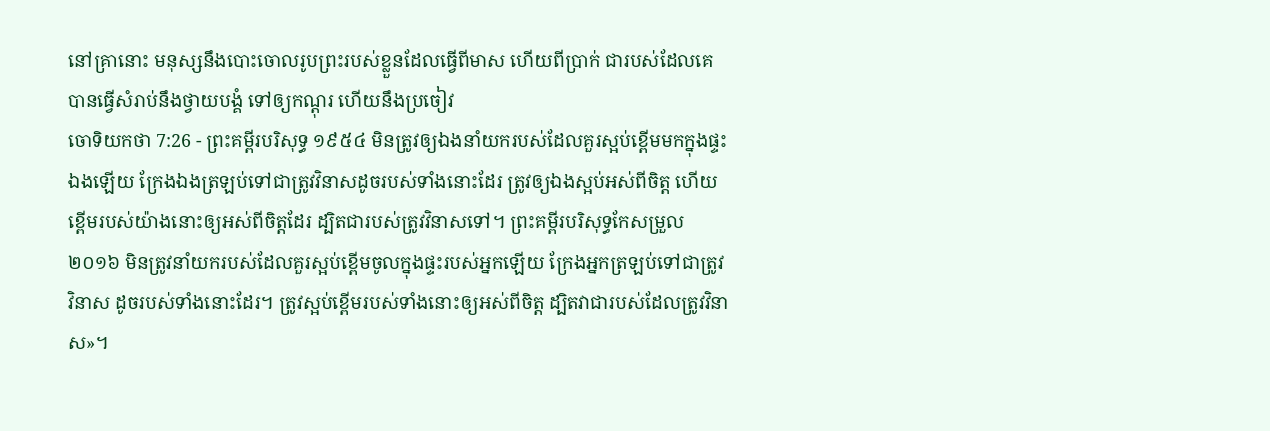នៅគ្រានោះ មនុស្សនឹងបោះចោលរូបព្រះរបស់ខ្លួនដែលធ្វើពីមាស ហើយពីប្រាក់ ជារបស់ដែលគេបានធ្វើសំរាប់នឹងថ្វាយបង្គំ ទៅឲ្យកណ្តុរ ហើយនឹងប្រចៀវ
ចោទិយកថា 7:26 - ព្រះគម្ពីរបរិសុទ្ធ ១៩៥៤ មិនត្រូវឲ្យឯងនាំយករបស់ដែលគួរស្អប់ខ្ពើមមកក្នុងផ្ទះឯងឡើយ ក្រែងឯងត្រឡប់ទៅជាត្រូវវិនាសដូចរបស់ទាំងនោះដែរ ត្រូវឲ្យឯងស្អប់អស់ពីចិត្ត ហើយខ្ពើមរបស់យ៉ាងនោះឲ្យអស់ពីចិត្តដែរ ដ្បិតជារបស់ត្រូវវិនាសទៅ។ ព្រះគម្ពីរបរិសុទ្ធកែសម្រួល ២០១៦ មិនត្រូវនាំយករបស់ដែលគួរស្អប់ខ្ពើមចូលក្នុងផ្ទះរបស់អ្នកឡើយ ក្រែងអ្នកត្រឡប់ទៅជាត្រូវវិនាស ដូចរបស់ទាំងនោះដែរ។ ត្រូវស្អប់ខ្ពើមរបស់ទាំងនោះឲ្យអស់ពីចិត្ត ដ្បិតវាជារបស់ដែលត្រូវវិនាស»។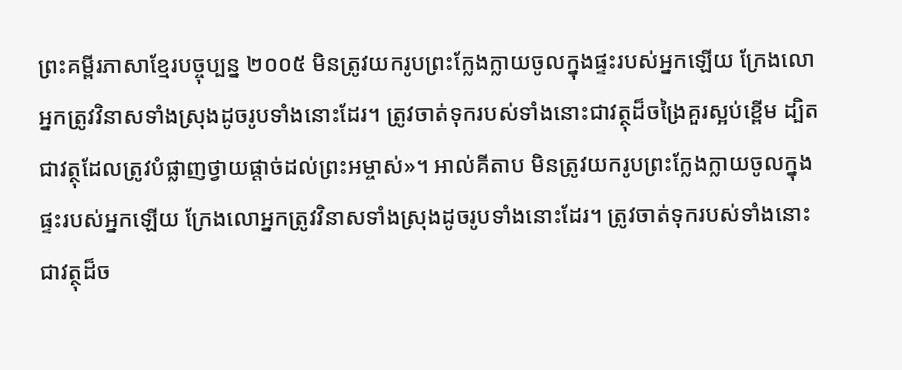ព្រះគម្ពីរភាសាខ្មែរបច្ចុប្បន្ន ២០០៥ មិនត្រូវយករូបព្រះក្លែងក្លាយចូលក្នុងផ្ទះរបស់អ្នកឡើយ ក្រែងលោអ្នកត្រូវវិនាសទាំងស្រុងដូចរូបទាំងនោះដែរ។ ត្រូវចាត់ទុករបស់ទាំងនោះជាវត្ថុដ៏ចង្រៃគួរស្អប់ខ្ពើម ដ្បិតជាវត្ថុដែលត្រូវបំផ្លាញថ្វាយផ្ដាច់ដល់ព្រះអម្ចាស់»។ អាល់គីតាប មិនត្រូវយករូបព្រះក្លែងក្លាយចូលក្នុងផ្ទះរបស់អ្នកឡើយ ក្រែងលោអ្នកត្រូវវិនាសទាំងស្រុងដូចរូបទាំងនោះដែរ។ ត្រូវចាត់ទុករបស់ទាំងនោះជាវត្ថុដ៏ច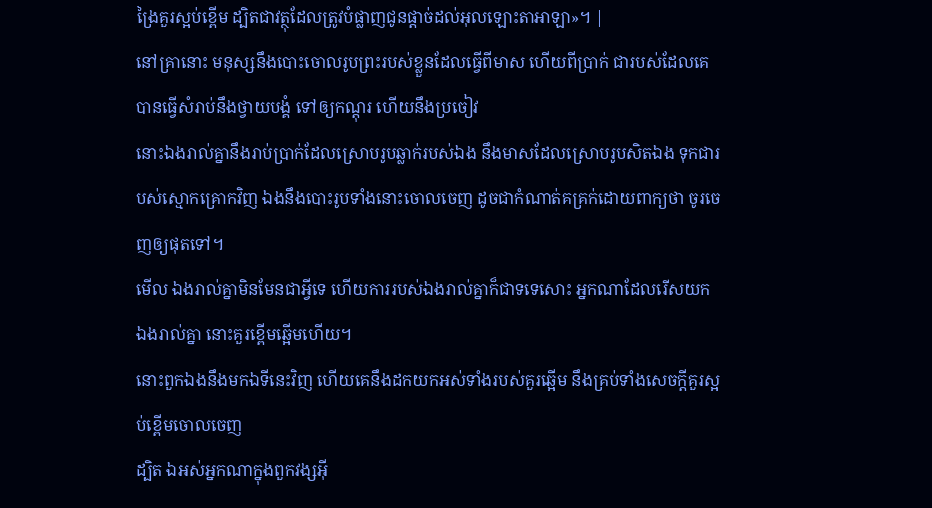ង្រៃគួរស្អប់ខ្ពើម ដ្បិតជាវត្ថុដែលត្រូវបំផ្លាញជូនផ្តាច់ដល់អុលឡោះតាអាឡា»។ |
នៅគ្រានោះ មនុស្សនឹងបោះចោលរូបព្រះរបស់ខ្លួនដែលធ្វើពីមាស ហើយពីប្រាក់ ជារបស់ដែលគេបានធ្វើសំរាប់នឹងថ្វាយបង្គំ ទៅឲ្យកណ្តុរ ហើយនឹងប្រចៀវ
នោះឯងរាល់គ្នានឹងរាប់ប្រាក់ដែលស្រោបរូបឆ្លាក់របស់ឯង នឹងមាសដែលស្រោបរូបសិតឯង ទុកជារបស់ស្មោកគ្រោកវិញ ឯងនឹងបោះរូបទាំងនោះចោលចេញ ដូចជាកំណាត់គគ្រក់ដោយពាក្យថា ចូរចេញឲ្យផុតទៅ។
មើល ឯងរាល់គ្នាមិនមែនជាអ្វីទេ ហើយការរបស់ឯងរាល់គ្នាក៏ជាទទេសោះ អ្នកណាដែលរើសយកឯងរាល់គ្នា នោះគួរខ្ពើមឆ្អើមហើយ។
នោះពួកឯងនឹងមកឯទីនេះវិញ ហើយគេនឹងដកយកអស់ទាំងរបស់គួរឆ្អើម នឹងគ្រប់ទាំងសេចក្ដីគួរស្អប់ខ្ពើមចោលចេញ
ដ្បិត ឯអស់អ្នកណាក្នុងពួកវង្សអ៊ី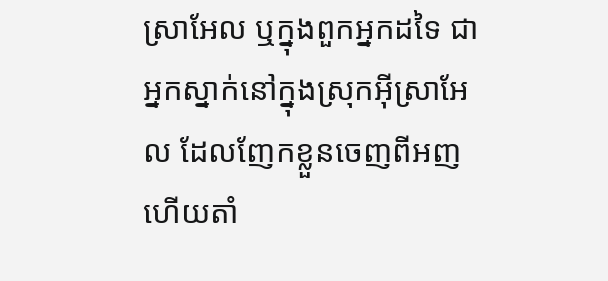ស្រាអែល ឬក្នុងពួកអ្នកដទៃ ជាអ្នកស្នាក់នៅក្នុងស្រុកអ៊ីស្រាអែល ដែលញែកខ្លួនចេញពីអញ ហើយតាំ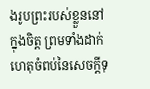ងរូបព្រះរបស់ខ្លួននៅក្នុងចិត្ត ព្រមទាំងដាក់ហេតុចំពប់នៃសេចក្ដីទុ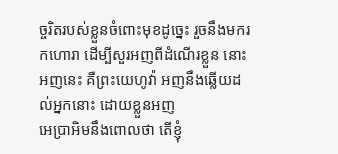ច្ចរិតរបស់ខ្លួនចំពោះមុខដូច្នេះ រួចនឹងមករកហោរា ដើម្បីសួរអញពីដំណើរខ្លួន នោះអញនេះ គឺព្រះយេហូវ៉ា អញនឹងឆ្លើយដល់អ្នកនោះ ដោយខ្លួនអញ
អេប្រាអិមនឹងពោលថា តើខ្ញុំ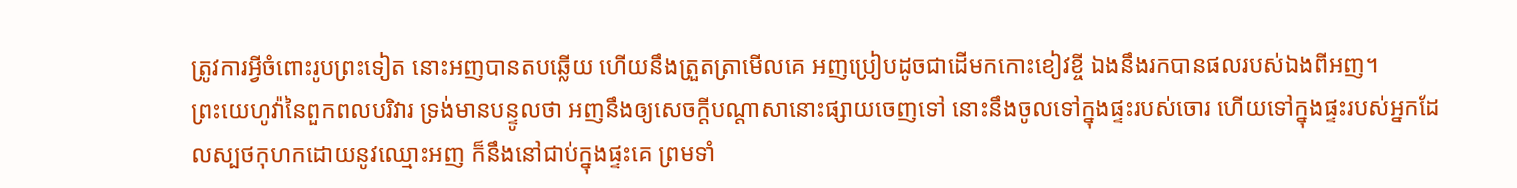ត្រូវការអ្វីចំពោះរូបព្រះទៀត នោះអញបានតបឆ្លើយ ហើយនឹងត្រួតត្រាមើលគេ អញប្រៀបដូចជាដើមកកោះខៀវខ្ចី ឯងនឹងរកបានផលរបស់ឯងពីអញ។
ព្រះយេហូវ៉ានៃពួកពលបរិវារ ទ្រង់មានបន្ទូលថា អញនឹងឲ្យសេចក្ដីបណ្តាសានោះផ្សាយចេញទៅ នោះនឹងចូលទៅក្នុងផ្ទះរបស់ចោរ ហើយទៅក្នុងផ្ទះរបស់អ្នកដែលស្បថកុហកដោយនូវឈ្មោះអញ ក៏នឹងនៅជាប់ក្នុងផ្ទះគេ ព្រមទាំ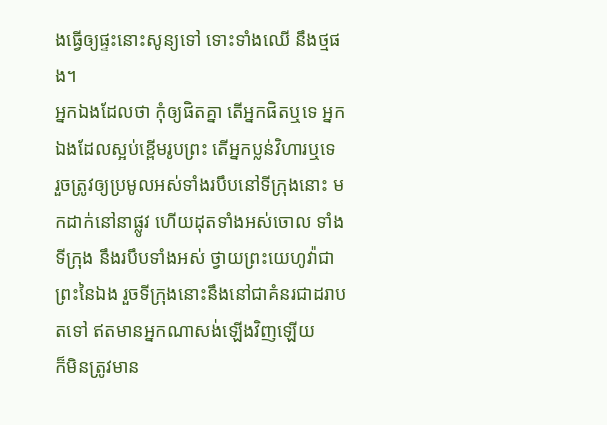ងធ្វើឲ្យផ្ទះនោះសូន្យទៅ ទោះទាំងឈើ នឹងថ្មផង។
អ្នកឯងដែលថា កុំឲ្យផិតគ្នា តើអ្នកផិតឬទេ អ្នកឯងដែលស្អប់ខ្ពើមរូបព្រះ តើអ្នកប្លន់វិហារឬទេ
រួចត្រូវឲ្យប្រមូលអស់ទាំងរបឹបនៅទីក្រុងនោះ មកដាក់នៅនាផ្លូវ ហើយដុតទាំងអស់ចោល ទាំងទីក្រុង នឹងរបឹបទាំងអស់ ថ្វាយព្រះយេហូវ៉ាជាព្រះនៃឯង រួចទីក្រុងនោះនឹងនៅជាគំនរជាដរាបតទៅ ឥតមានអ្នកណាសង់ឡើងវិញឡើយ
ក៏មិនត្រូវមាន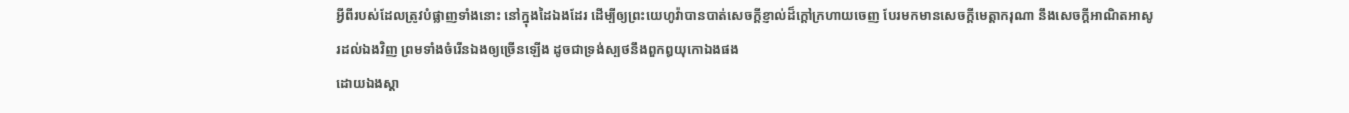អ្វីពីរបស់ដែលត្រូវបំផ្លាញទាំងនោះ នៅក្នុងដៃឯងដែរ ដើម្បីឲ្យព្រះយេហូវ៉ាបានបាត់សេចក្ដីខ្ញាល់ដ៏ក្តៅក្រហាយចេញ បែរមកមានសេចក្ដីមេត្តាករុណា នឹងសេចក្ដីអាណិតអាសូរដល់ឯងវិញ ព្រមទាំងចំរើនឯងឲ្យច្រើនឡើង ដូចជាទ្រង់ស្បថនឹងពួកឰយុកោឯងផង
ដោយឯងស្តា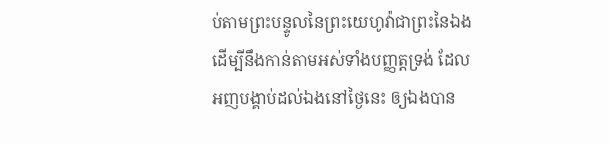ប់តាមព្រះបន្ទូលនៃព្រះយេហូវ៉ាជាព្រះនៃឯង ដើម្បីនឹងកាន់តាមអស់ទាំងបញ្ញត្តទ្រង់ ដែលអញបង្គាប់ដល់ឯងនៅថ្ងៃនេះ ឲ្យឯងបាន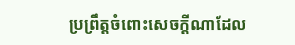ប្រព្រឹត្តចំពោះសេចក្ដីណាដែល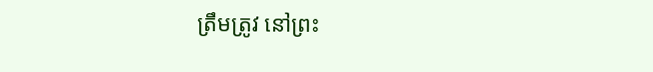ត្រឹមត្រូវ នៅព្រះ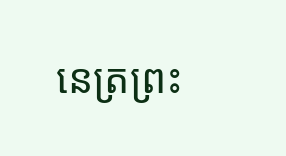នេត្រព្រះ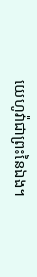យេហូវ៉ាជាព្រះនៃឯង។